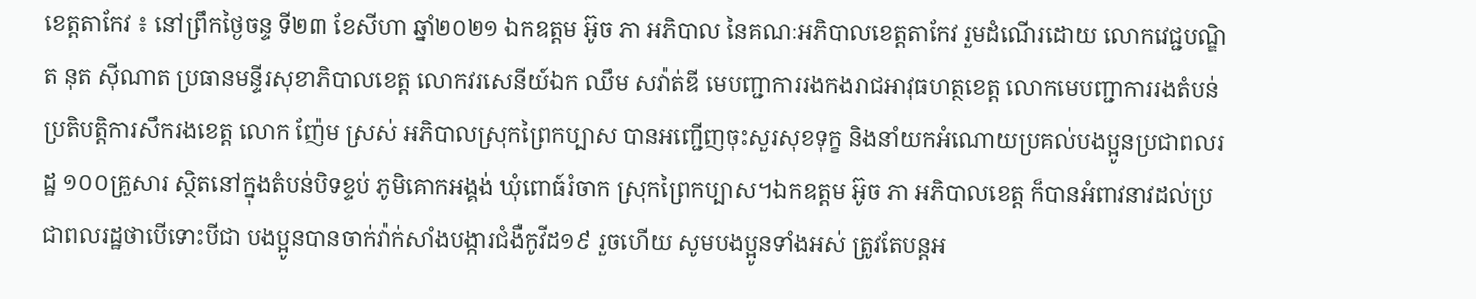ខេត្តតាកែវ ៖ នៅព្រឹកថ្ងៃចន្ទ ទី២៣ ខែសីហា ឆ្នាំ២០២១ ឯកឧត្តម អ៊ូច ភា អភិបាល នៃគណៈអភិបាលខេត្តតាកែវ រួមដំណើរដោយ លោកវេជ្ជបណ្ឌិត នុត ស៊ីណាត ប្រធានមន្ទីរសុខាភិបាលខេត្ត លោកវរសេនីយ៍ឯក ឈឹម សវ៉ាត់ឌី មេបញ្ជាការរងកងរាជអាវុធហត្ថខេត្ត លោកមេបញ្ជាការរងតំបន់ប្រតិបត្តិការសឹករងខេត្ត លោក ញ៉ែម ស្រស់ អភិបាលស្រុកព្រៃកប្បាស បានអញ្ជេីញចុះសួរសុខទុក្ខ និងនាំយកអំណោយប្រគល់បងប្អូនប្រជាពលរដ្ឋ ១០០គ្រួសារ ស្ថិតនៅក្នុងតំបន់បិទខ្ទប់ ភូមិគោកអង្គង់ ឃុំពោធ៍រំចាក ស្រុកព្រៃកប្បាស។ឯកឧត្តម អ៊ូច ភា អភិបាលខេត្ត ក៏បានអំពាវនាវដល់ប្រជាពលរដ្ឋថាបើទោះបីជា បងប្អូនបានចាក់វ៉ាក់សាំងបង្ការជំងឺកូវីដ១៩ រួចហើយ សូមបងប្អូនទាំងអស់ ត្រូវតែបន្តអ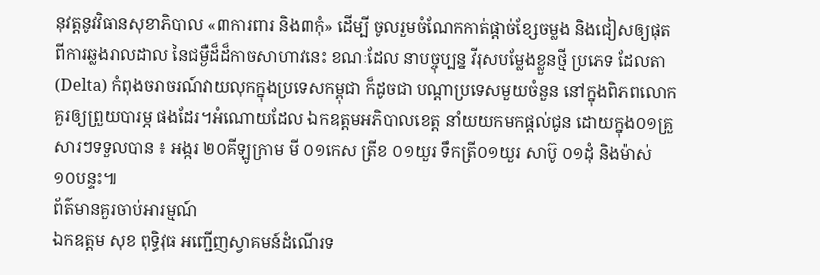នុវត្តនូវវិធានសុខាភិបាល «៣ការពារ និង៣កុំ» ដើម្បី ចូលរួមចំណែកកាត់ផ្តាច់ខ្សែចម្លង និងជៀសឲ្យផុតពីការឆ្លងរាលដាល នៃជម្ងឺដ៏ដ៏កាចសាហាវនេះ ខណៈដែល នាបច្ចុប្បន្ន វីរុសបម្លែងខ្លួនថ្មី ប្រភេទ ដែលតា (Delta) កំពុងចរាចរណ៍វាយលុកក្នុងប្រទេសកម្ពុជា ក៏ដូចជា បណ្ដាប្រទេសមួយចំនួន នៅក្នុងពិភពលោក គួរឲ្យព្រួយបារម្ភ ផងដែរ។អំណោយដែល ឯកឧត្តមអភិបាលខេត្ត នាំយយកមកផ្ដល់ជូន ដោយក្នុង០១គ្រួសារៗទទួលបាន ៖ អង្ករ ២០គីឡូក្រាម មី ០១កេស ត្រីខ ០១យួរ ទឹកត្រី០១យួរ សាប៊ូ ០១ដុំ និងម៉ាស់ ១០បន្ទះ៕
ព័ត៌មានគួរចាប់អារម្មណ៍
ឯកឧត្តម សុខ ពុទ្ធិវុធ អញ្ជើញស្វាគមន៍ដំណើរទ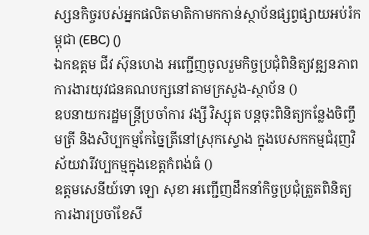ស្សនកិច្ចរបស់អ្នកផលិតមាតិកាមកកាន់ស្ថាប័នផ្សព្វផ្សាយអប់រំកម្ពុជា (EBC) ()
ឯកឧត្តម ជីវ ស៊ុនហេង អញ្ជើញចូលរួមកិច្ចប្រជុំពិនិត្យវឌ្ឍនភាពការងារយុវជនគណបក្សនៅតាមក្រសួង-ស្ថាប័ន ()
ឧបនាយករដ្ឋមន្រ្តីប្រចាំការ វង្សី វិស្សុត បន្តចុះពិនិត្យកន្លែងចិញ្ចឹមត្រី និងសិប្បកម្មកែច្នៃត្រីនៅស្រុកស្ទោង ក្នុងបេសកកម្មជំរុញវិស័យវារីវប្បកម្មក្នុងខេត្តកំពង់ធំ ()
ឧត្តមសេនីយ៍ទោ ឡោ សុខា អញ្ជើញដឹកនាំកិច្ចប្រជុំត្រួតពិនិត្យការងារប្រចាំខែសី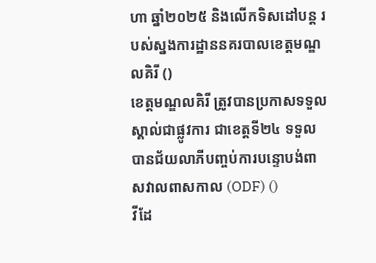ហា ឆ្នាំ២០២៥ និងលើកទិសដៅបន្ត របស់ស្នងការដ្ឋាននគរបាលខេត្តមណ្ឌលគិរី ()
ខេត្តមណ្ឌលគិរី ត្រូវបានប្រកាសទទួលស្គាល់ជាផ្លូវការ ជាខេត្តទី២៤ ទទួលបានជ័យលាភីបញ្ចប់ការបន្ទោបង់ពាសវាលពាសកាល (ODF) ()
វីដែ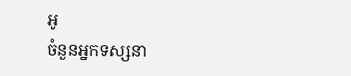អូ
ចំនួនអ្នកទស្សនា